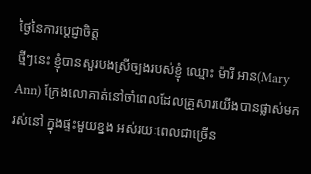ថ្ងៃនៃការប្តេជ្ញាចិត្ត
ថ្មីៗនេះ ខ្ញុំបានសួរបងស្រីច្បងរបស់ខ្ញុំ ឈ្មោះ ម៉ារី អាន(Mary Ann) ក្រែងលោគាត់នៅចាំពេលដែលគ្រួសារយើងបានផ្លាស់មករស់នៅ ក្នុងផ្ទះមួយខ្នង អស់រយៈពេលជាច្រើន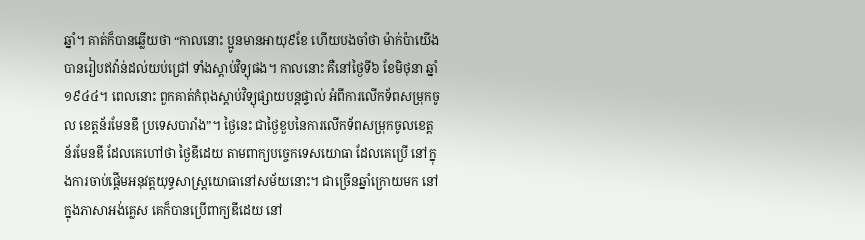ឆ្នាំ។ គាត់ក៏បានឆ្លើយថា “កាលនោះ ប្អូនមានអាយុ៩ខែ ហើយបងចាំថា ម៉ាក់ប៉ាយើងបានរៀបឥវ៉ាន់ដល់យប់ជ្រៅ ទាំងស្តាប់វិទ្យុផង។ កាលនោះ គឺនៅថ្ងៃទី៦ ខែមិថុនា ឆ្នាំ១៩៤៤។ ពេលនោះ ពួកគាត់កំពុងស្តាប់វិទ្យុផ្សាយបន្តផ្ទាល់ អំពីការលើកទ័ពសម្រុកចូល ខេត្តន័រមែនឌី ប្រទេសបារាំង”។ ថ្ងៃនេះ ជាថ្ងៃខួបនៃការលើកទ័ពសម្រុកចូលខេត្តន័រមែនឌី ដែលគេហៅថា ថ្ងៃឌីដេយ តាមពាក្យបច្ចេកទេសយោធា ដែលគេប្រើ នៅក្នុងការចាប់ផ្តើមអនុវត្តយុទ្ធសាស្រ្តយោធានៅសម័យនោះ។ ជាច្រើនឆ្នាំក្រោយមក នៅក្នុងភាសាអង់គ្លេស គេក៏បានប្រើពាក្យឌីដេយ នៅ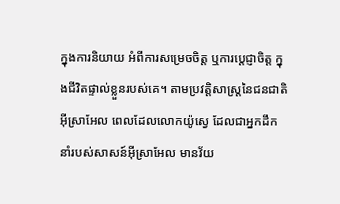ក្នុងការនិយាយ អំពីការសម្រេចចិត្ត ឬការប្តេជ្ញាចិត្ត ក្នុងជីវិតផ្ទាល់ខ្លួនរបស់គេ។ តាមប្រវត្តិសាស្រ្តនៃជនជាតិអ៊ីស្រាអែល ពេលដែលលោកយ៉ូស្វេ ដែលជាអ្នកដឹកនាំរបស់សាសន៍អ៊ីស្រាអែល មានវ័យ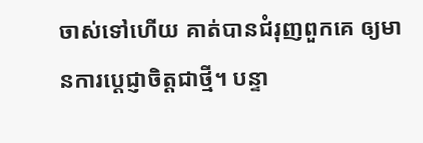ចាស់ទៅហើយ គាត់បានជំរុញពួកគេ ឲ្យមានការប្តេជ្ញាចិត្តជាថ្មី។ បន្ទា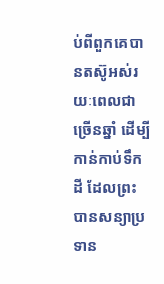ប់ពីពួកគេបានតស៊ូអស់រយៈពេលជាច្រើនឆ្នាំ ដើម្បីកាន់កាប់ទឹកដី ដែលព្រះបានសន្យាប្រទាន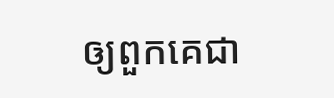ឲ្យពួកគេជា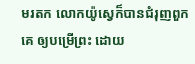មរតក លោកយ៉ូស្វេក៏បានជំរុញពួកគេ ឲ្យបម្រើព្រះ ដោយ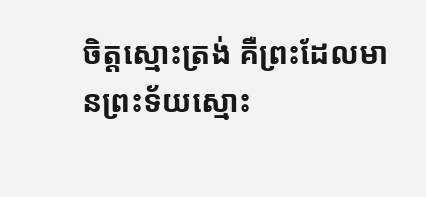ចិត្តស្មោះត្រង់ គឺព្រះដែលមានព្រះទ័យស្មោះ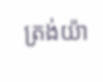ត្រង់យ៉ា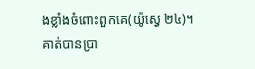ងខ្លាំងចំពោះពួកគេ(យ៉ូស្វេ ២៤)។ គាត់បានប្រា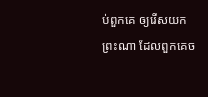ប់ពួកគេ ឲ្យរើសយកព្រះណា ដែលពួកគេច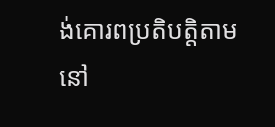ង់គោរពប្រតិបត្តិតាមនៅ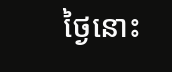ថ្ងៃនោះ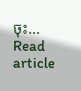ចុះ…
Read article